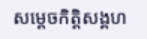សម្តេចកិត្ដិសង្គហ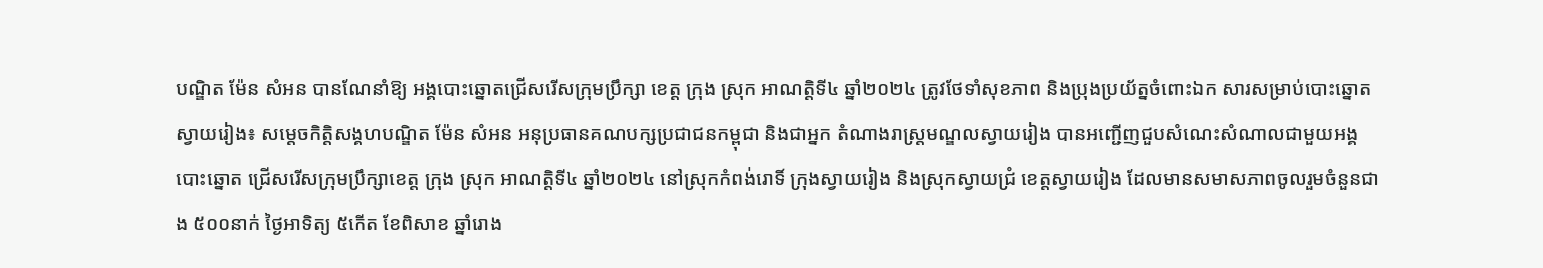បណ្ឌិត ម៉ែន សំអន បានណែនាំឱ្យ អង្គបោះឆ្នោតជ្រើសរើសក្រុមប្រឹក្សា ខេត្ត ក្រុង ស្រុក អាណត្តិទី៤ ឆ្នាំ២០២៤ ត្រូវថែទាំសុខភាព និងប្រុងប្រយ័ត្នចំពោះឯក សារសម្រាប់បោះឆ្នោត
ស្វាយរៀង៖ សម្តេចកិត្តិសង្គហបណ្ឌិត ម៉ែន សំអន អនុប្រធានគណបក្សប្រជាជនកម្ពុជា និងជាអ្នក តំណាងរាស្រ្តមណ្ឌលស្វាយរៀង បានអញ្ជើញជួបសំណេះសំណាលជាមួយអង្គបោះឆ្នោត ជ្រើសរើសក្រុមប្រឹក្សាខេត្ត ក្រុង ស្រុក អាណត្តិទី៤ ឆ្នាំ២០២៤ នៅស្រុកកំពង់រោទិ៍ ក្រុងស្វាយរៀង និងស្រុកស្វាយជ្រំ ខេត្តស្វាយរៀង ដែលមានសមាសភាពចូលរួមចំនួនជាង ៥០០នាក់ ថ្ងៃអាទិត្យ ៥កើត ខែពិសាខ ឆ្នាំរោង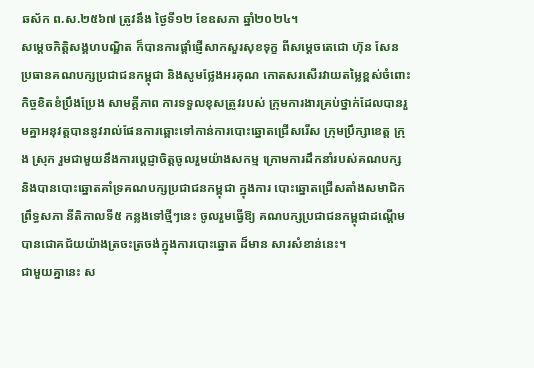ឆស័ក ព.ស.២៥៦៧ ត្រូវនឹង ថ្ងៃទី១២ ខែឧសភា ឆ្នាំ២០២៤។
សម្តេចកិត្តិសង្គហបណ្ឌិត ក៏បានការផ្តាំផ្ញើសាកសួរសុខទុក្ខ ពីសម្ដេចតេជោ ហ៊ុន សែន ប្រធានគណបក្សប្រជាជនកម្ពុជា និងសូមថ្លែងអរគុណ កោតសរសើរវាយតម្លៃខ្ពស់ចំពោះកិច្ចខិតខំប្រឹងប្រែង សាមគ្គីភាព ការទទួលខុសត្រូវរបស់ ក្រុមការងារគ្រប់ថ្នាក់ដែលបានរួមគ្នាអនុវត្តបាននូវរាល់ផែនការឆ្ពោះទៅកាន់ការបោះឆ្នោតជ្រើសរើស ក្រុមប្រឹក្សាខេត្ត ក្រុង ស្រុក រួមជាមួយនឹងការប្តេជ្ញាចិត្តចូលរួមយ៉ាងសកម្ម ក្រោមការដឹកនាំរបស់គណបក្ស និងបានបោះឆ្នោតគាំទ្រគណបក្សប្រជាជនកម្ពុជា ក្នុងការ បោះឆ្នោតជ្រើសតាំងសមាជិកព្រឹទ្ធសភា នីតិកាលទី៥ កន្លងទៅថ្មីៗនេះ ចូលរួមធ្វើឱ្យ គណបក្សប្រជាជនកម្ពុជាដណ្តើមបានជោគជ័យយ៉ាងត្រចះត្រចង់ក្នុងការបោះឆ្នោត ដ៏មាន សារសំខាន់នេះ។
ជាមួយគ្នានេះ ស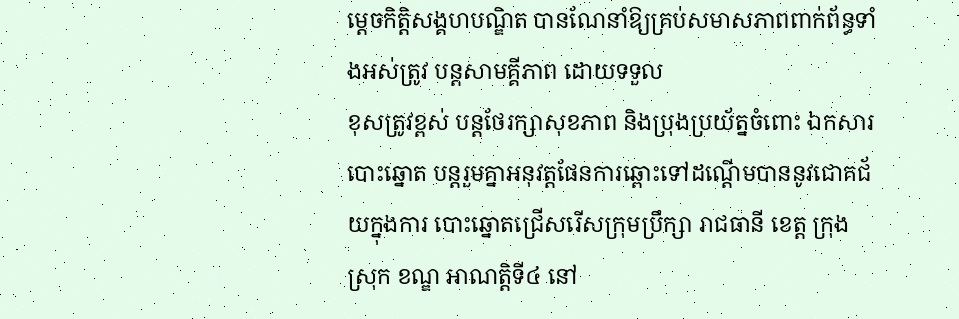ម្តេចកិត្តិសង្គហបណ្ឌិត បានណែនាំឱ្យគ្រប់សមាសភាពពាក់ព័ន្ធទាំងអស់ត្រូវ បន្តសាមគ្គីភាព ដោយទទួល
ខុសត្រូវខ្ពស់ បន្តថែរក្សាសុខភាព និងប្រុងប្រយ័ត្នចំពោះ ឯកសារបោះឆ្នោត បន្តរួមគ្នាអនុវត្តផែនការឆ្ពោះទៅដណ្តើមបាននូវជោគជ័យក្នុងការ បោះឆ្នោតជ្រើសរើសក្រុមប្រឹក្សា រាជធានី ខេត្ត ក្រុង ស្រុក ខណ្ឌ អាណត្តិទី៤ នៅ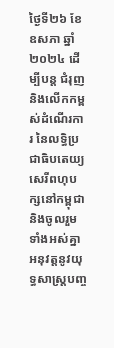ថ្ងៃទី២៦ ខែឧសភា ឆ្នាំ២០២៤ ដើម្បីបន្ត ជំរុញ និងលើកកម្ពស់ដំណើរការ នៃលទ្ធិប្រជាធិបតេយ្យ សេរីពហុបក្សនៅកម្ពុជា និងចូលរួម ទាំងអស់គ្នាអនុវត្តនូវយុទ្ធសាស្រ្តបញ្ច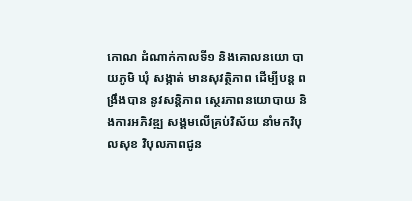កោណ ដំណាក់កាលទី១ និងគោលនយោ បាយភូមិ ឃុំ សង្កាត់ មានសុវត្ថិភាព ដើម្បីបន្ត ពង្រឹងបាន នូវសន្តិភាព ស្ថេរភាពនយោបាយ និងការអភិវឌ្ឍ សង្គមលើគ្រប់វិស័យ នាំមកវិបុលសុខ វិបុលភាពជូន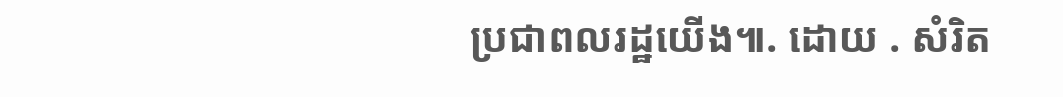ប្រជាពលរដ្ឋយើង៕. ដោយ . សំរិត